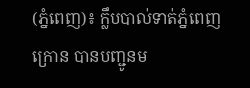(ភ្នំពេញ)៖ ក្លឹបបាល់ទាត់ភ្នំពេញក្រោន បានបញ្ជូនម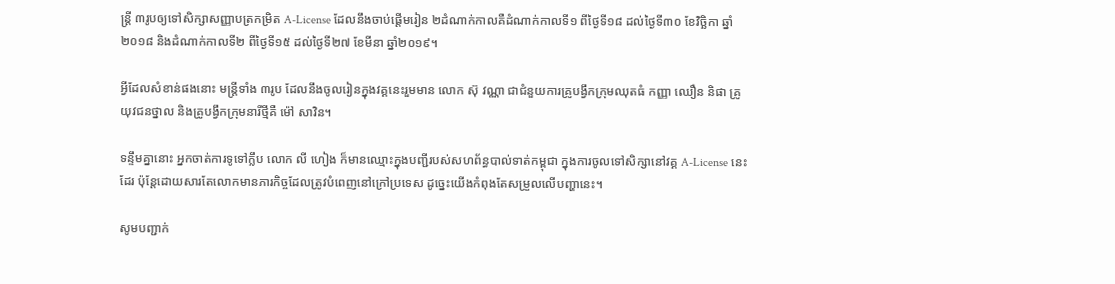ន្ត្រី ៣រូបឲ្យទៅសិក្សាសញ្ញាបត្រកម្រិត A-License ដែលនឹងចាប់ផ្តើមរៀន ២ដំណាក់កាលគឺដំណាក់កាលទី១ ពីថ្ងៃទី១៨ ដល់ថ្ងៃទី៣០ ខែវិច្ឆិកា ឆ្នាំ២០១៨ និងដំណាក់កាលទី២ ពីថ្ងៃទី១៥ ដល់ថ្ងៃទី២៧ ខែមីនា ឆ្នាំ២០១៩។

អ្វីដែលសំខាន់ផងនោះ មន្ត្រីទាំង ៣រូប ដែលនឹងចូលរៀនក្នុងវគ្គនេះរួមមាន លោក ស៊ុ វណ្ណា ជាជំនួយការគ្រូបង្វឹកក្រុមឈុតធំ កញ្ញា ឈឿន និផា គ្រូយុវជនថ្នាល និងគ្រូបង្វឹកក្រុមនារីថ្មីគឺ ម៉ៅ សាវិន។

ទន្ទឹមគ្នានោះ អ្នកចាត់ការទូទៅក្លឹប លោក លី ហៀង ក៏មានឈ្មោះក្នុងបញ្ជីរបស់សហព័ន្ធបាល់ទាត់កម្ពុជា ក្នុងការចូលទៅសិក្សានៅវគ្គ A-License នេះដែរ ប៉ុន្តែដោយសារតែលោកមានភារកិច្ចដែលត្រូវបំពេញនៅក្រៅប្រទេស ដូច្នេះយើងកំពុងតែសម្រួលលើបញ្ហានេះ។

សូមបញ្ជាក់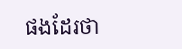ផងដែរថា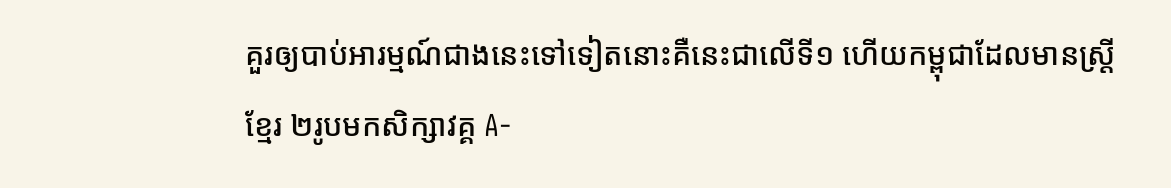គួរឲ្យបាប់អារម្មណ៍ជាងនេះទៅទៀតនោះគឺនេះជាលើទី១ ហើយកម្ពុជាដែលមានស្ត្រីខ្មែរ ២រូបមកសិក្សាវគ្គ A-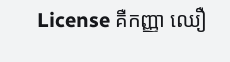License គឺកញ្ញា ឈឿ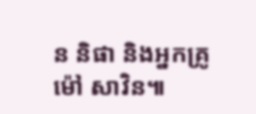ន និផា និងអ្នកគ្រូ ម៉ៅ សាវិន៕